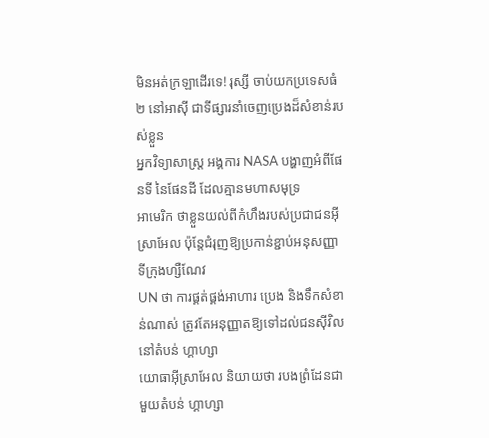មិនអត់ក្រឡាដើរទេ! រុស្សី ចាប់យកប្រទេសធំ២ នៅអាសុី ជាទីផ្សារនាំចេញប្រេងដ៏សំខាន់របស់ខ្លួន
អ្នកវិទ្យាសាស្រ្ត អង្គការ NASA បង្ហាញអំពីផែនទី នៃផែនដី ដែលគ្មានមហាសមុទ្រ
អាមេរិក ថាខ្លួនយល់ពីកំហឹងរបស់ប្រជាជនអ៊ីស្រាអែល ប៉ុន្តែជំរុញឱ្យប្រកាន់ខ្ជាប់អនុសញ្ញា ទីក្រុងហ្សឺណែវ
UN ថា ការផ្គត់ផ្គង់អាហារ ប្រេង និងទឹកសំខាន់ណាស់ ត្រូវតែអនុញ្ញាតឱ្យទៅដល់ជនស៊ីវិលនៅតំបន់ ហ្គាហ្សា
យោធាអុីស្រាអែល និយាយថា របងព្រំដែនជាមួយតំបន់ ហ្គាហ្សា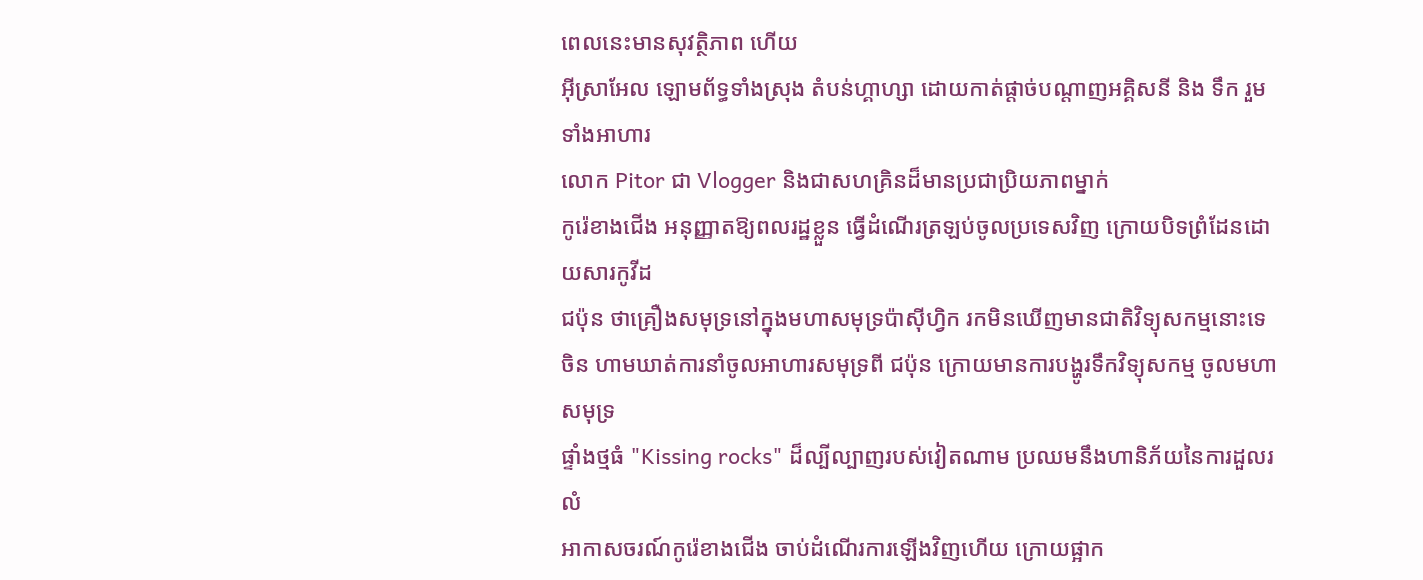ពេលនេះមានសុវត្ថិភាព ហើយ
អុីស្រាអែល ឡោមព័ទ្ធទាំងស្រុង តំបន់ហ្គាហ្សា ដោយកាត់ផ្តាច់បណ្តាញអគ្គិសនី និង ទឹក រួមទាំងអាហារ
លោក Pitor ជា Vlogger និងជាសហគ្រិនដ៏មានប្រជាប្រិយភាពម្នាក់
កូរ៉េខាងជើង អនុញ្ញាតឱ្យពលរដ្ឋខ្លួន ធ្វើដំណើរត្រឡប់ចូលប្រទេសវិញ ក្រោយបិទព្រំដែនដោយសារកូវីដ
ជប៉ុន ថាគ្រឿងសមុទ្រនៅក្នុងមហាសមុទ្រប៉ាស៊ីហ្វិក រកមិនឃើញមានជាតិវិទ្យុសកម្មនោះទេ
ចិន ហាមឃាត់ការនាំចូលអាហារសមុទ្រពី ជប៉ុន ក្រោយមានការបង្ហូរទឹកវិទ្យុសកម្ម ចូលមហាសមុទ្រ
ផ្ទាំងថ្មធំ "Kissing rocks" ដ៏ល្បីល្បាញរបស់វៀតណាម ប្រឈមនឹងហានិភ័យនៃការដួលរលំ
អាកាសចរណ៍កូរ៉េខាងជើង ចាប់ដំណើរការឡើងវិញហើយ ក្រោយផ្អាក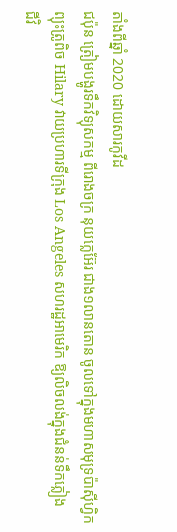តាំងពីឆ្នាំ 2020 ដោយសារកូវីដ
ជប៉ុន ត្រៀមបង្ហូរទឹកវិទ្យុសកម្ម ពីរោងចក្រ នុយក្លេអ៊ែរ ជាង១លានតោន ចូលទៅក្នុងមហាសមុទ្រប៉ាសុីហ្វិក
ព្យុះត្រូពិច Hilary វាយប្រហារទីក្រុង Los Angeles សហរដ្ឋអាមេរិក ឱ្យលិចលង់ក្នុងជំនន់ទឹកភ្លៀង
ជីវិ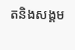តនិងសង្គម